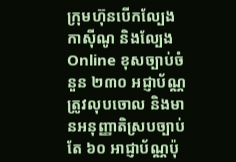ក្រុមហ៊ុនបើកល្បែង កាស៊ីណូ និងល្បែង Online ខុសច្បាប់ចំនួន ២៣០ អជ្ញាប័ណ្ណត្រូវលុបចោល និងមានអនុញ្ញាតិស្របច្បាប់តែ ៦០ អាជ្ញាប័ណ្ណប៉ុ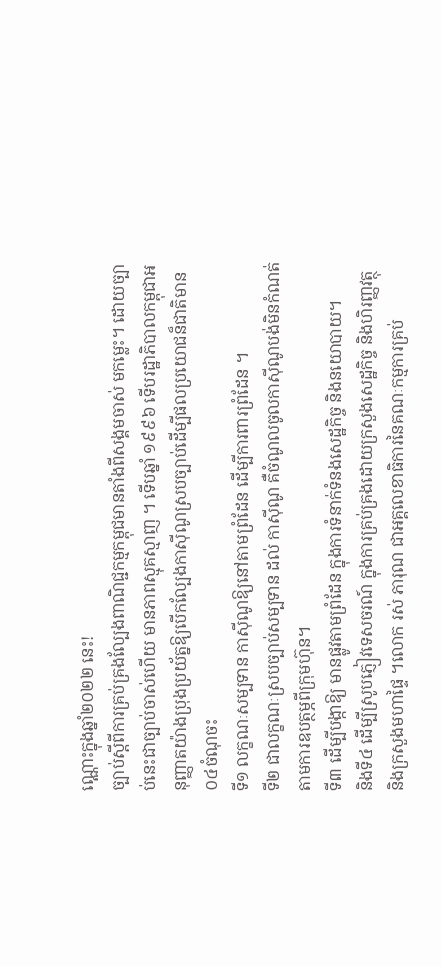ណ្ណោះក្នុងឆ្នាំ២០២២ នេះ!
ច្បាប់ស្តីពីការគ្រប់គ្រងល្បែងពាណិជ្ជកម្មកម្ពុជមានតាំងពីសង្គមចាស់ មកម្លេះ។ ដោយច្បាប់នេះជាច្បាប់ចាស់ហើយ មានភាពស្មុគស្មាញ ។ ទើបឆ្នាំ ១៩៩៦ ទើបរដ្ឋាភិបាលកម្ពុជាអនុញ្ញាតយ៉ាងប្រុងប្រយ័ត្នឱ្យបើកល្បែងកាស៊ីណូស្របច្បាប់ដើម្បីផលប្រយោជន៏ជាតិមាន០៤ចំណុចះ
ទី១ លក្ខណៈសម្បទាន កាស៊ីណូឱ្យនៅតាមព្រំដែន ដើម្បីការពារព្រំដែន ។
ទី២ ជាលក្ខណៈស្របច្បាប់សម្បទាន ដល់ កាស៊ីណូ គឺចំណូលចូលកាស៊ីណូបង់មិនកំណត់តាមការឧបត្ថម្ភពីក្រុមហ៊ុន។
ទី៣ ដើម្បីបង្កាឱ្យ មានផ្លូវតាមព្រំដែន ក្នុងការទំនាក់ទំនងសេដ្ឋកិច្ច និងនយោបាយ។
និងទី៤ ដើម្បីស្រូបភ្ញៀវទេសចរណ៍ ក្នុងការគ្រប់គ្រងដោយក្រសួងសេដ្ឋកិច្ច និងហិរញ្ញវត្ថុ និងក្រសួងមហាផ្ទៃ ។លោក រស់ ភារុណ ជាអគ្គលេខាធិការនៃគណៈកម្មការគ្រប់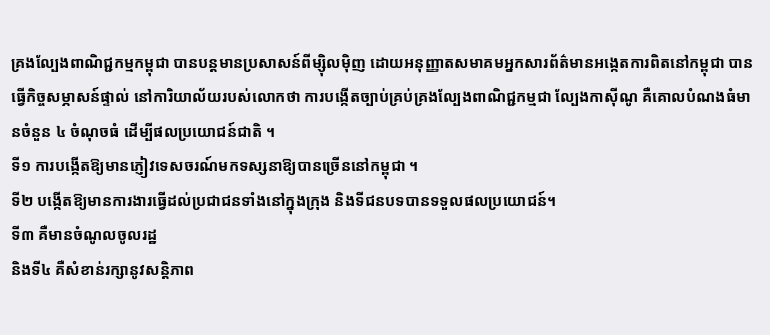គ្រងល្បែងពាណិជ្ជកម្មកម្ពុជា បានបន្តមានប្រសាសន៍ពីម្ស៊ិលម៉ិញ ដោយអនុញ្ញាតសមាគមអ្នកសារព័ត៌មានអង្កេតការពិតនៅកម្ពុជា បានធ្វើកិច្ចសម្ភាសន៍ផ្ទាល់ នៅការិយាល័យរបស់លោកថា ការបង្កើតច្បាប់គ្រប់គ្រងល្បែងពាណិជ្ជកម្មជា ល្បែងកាស៊ីណូ គឺគោលបំណងធំមានចំនួន ៤ ចំណុចធំ ដើម្បីផលប្រយោជន៍ជាតិ ។
ទី១ ការបង្កើតឱ្យមានភ្ញៀវទេសចរណ៍មកទស្សនាឱ្យបានច្រើននៅកម្ពុជា ។
ទី២ បង្កើតឱ្យមានការងារធ្វើដល់ប្រជាជនទាំងនៅក្នុងក្រុង និងទីជនបទបានទទួលផលប្រយោជន៍។
ទី៣ គឺមានចំណូលចូលរដ្ឋ
និងទី៤ គឺសំខាន់រក្សានូវសន្តិភាព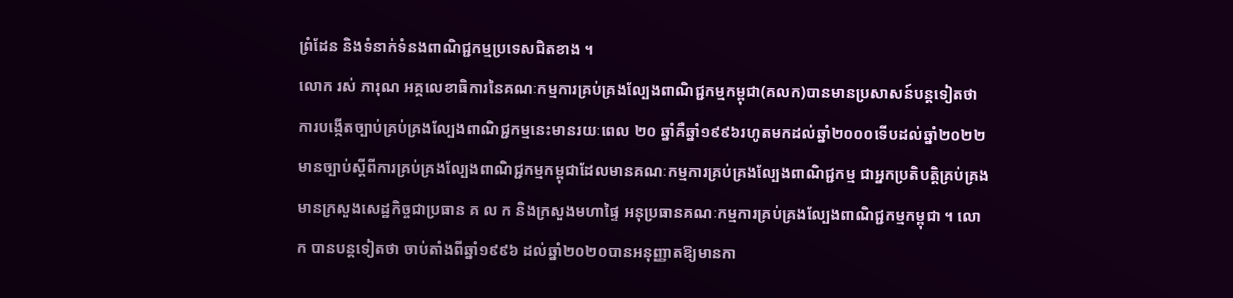ព្រំដែន និងទំនាក់ទំនងពាណិជ្ជកម្មប្រទេសជិតខាង ។
លោក រស់ ភារុណ អគ្គលេខាធិការនៃគណៈកម្មការគ្រប់គ្រងល្បែងពាណិជ្ជកម្មកម្ពុជា(គលក)បានមានប្រសាសន៍បន្តទៀតថា ការបង្កើតច្បាប់គ្រប់គ្រងល្បែងពាណិជ្ជកម្មនេះមានរយៈពេល ២០ ឆ្នាំគឺឆ្នាំ១៩៩៦រហូតមកដល់ឆ្នាំ២០០០ទើបដល់ឆ្នាំ២០២២មានច្បាប់ស្តីពីការគ្រប់គ្រងល្បែងពាណិជ្ជកម្មកម្ពុជាដែលមានគណៈកម្មការគ្រប់គ្រងល្បែងពាណិជ្ជកម្ម ជាអ្នកប្រតិបត្តិគ្រប់គ្រង មានក្រសួងសេដ្ឋកិច្ចជាប្រធាន គ ល ក និងក្រសួងមហាផ្ទៃ អនុប្រធានគណៈកម្មការគ្រប់គ្រងល្បែងពាណិជ្ជកម្មកម្ពុជា ។ លោក បានបន្តទៀតថា ចាប់តាំងពីឆ្នាំ១៩៩៦ ដល់ឆ្នាំ២០២០បានអនុញ្ញាតឱ្យមានកា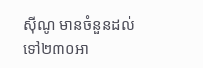ស៊ីណូ មានចំនួនដល់ទៅ២៣០អា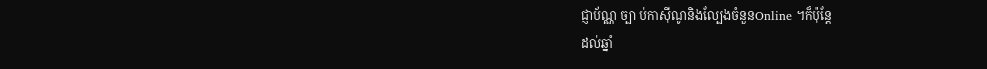ជ្ញាប័ណ្ណ ច្បា ប់កាស៊ីណូនិងល្បែងចំនួនOnline ។ក៏ប៉ុន្តែ
ដល់ឆ្នាំ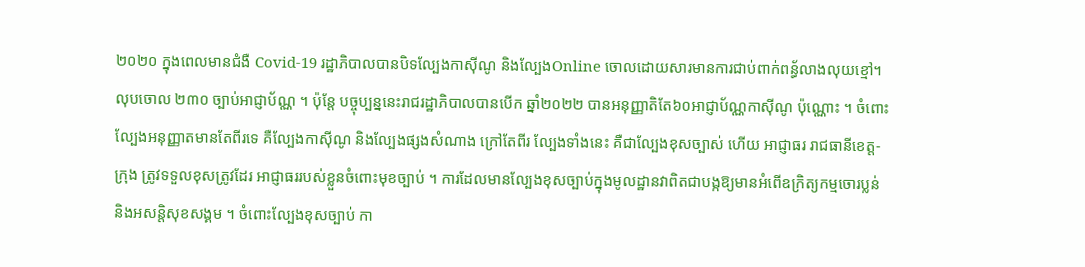២០២០ ក្នុងពេលមានជំងឺ Covid-19 រដ្ឋាភិបាលបានបិទល្បែងកាស៊ីណូ និងល្បែងOnline ចោលដោយសារមានការជាប់ពាក់ពន្ធ័លាងលុយខ្មៅ។ លុបចោល ២៣០ ច្បាប់អាជ្ញាប័ណ្ណ ។ ប៉ុន្តែ បច្ចុប្បន្ននេះរាជរដ្ឋាភិបាលបានបើក ឆ្នាំ២០២២ បានអនុញ្ញាតិតែ៦០អាជ្ញាប័ណ្ណកាស៊ីណូ ប៉ុណ្ណោះ ។ ចំពោះល្បែងអនុញ្ញាតមានតែពីរទេ គឺល្បែងកាស៊ីណូ និងល្បែងផ្សងសំណាង ក្រៅតែពីរ ល្បែងទាំងនេះ គឺជាល្បែងខុសច្បាស់ ហើយ អាជ្ញាធរ រាជធានីខេត្ត-ក្រុង ត្រូវទទួលខុសត្រូវដែរ អាជ្ញាធររបស់ខ្លួនចំពោះមុខច្បាប់ ។ ការដែលមានល្បែងខុសច្បាប់ក្នុងមូលដ្ឋានវាពិតជាបង្កឱ្យមានអំពើឧក្រិត្យកម្មចោរប្លន់ និងអសន្តិសុខសង្គម ។ ចំពោះល្បែងខុសច្បាប់ កា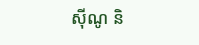ស៊ីណូ និ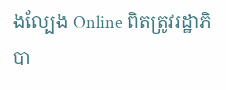ងល្បែង Online ពិតត្រូវរដ្ឋាភិបា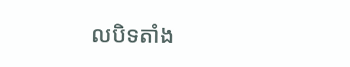លបិទតាំង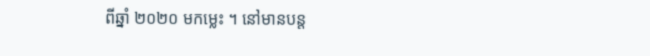ពីឆ្នាំ ២០២០ មកម្លេះ ។ នៅមានបន្ត